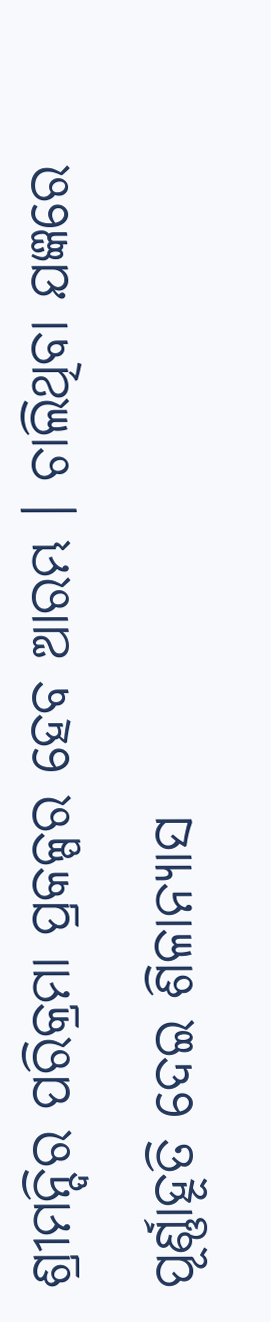ଶ୍ରୀମନ୍ଦିର ପରିକ୍ରମା ପ୍ରକଳ୍ପର ହେବ ଆରମ୍ଭ । ଚାଲିଥିବା ଯଜ୍ଞରେ ପୂର୍ଣ୍ଣାହୂତି ଦେଇ ଶିଳାନ୍ୟାସ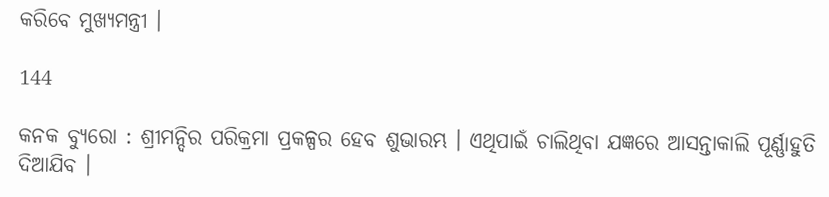କରିବେ ମୁଖ୍ୟମନ୍ତ୍ରୀ ।

144

କନକ ବ୍ୟୁରୋ : ଶ୍ରୀମନ୍ଦିର ପରିକ୍ରମା ପ୍ରକଳ୍ପର ହେବ ଶୁଭାରମ୍ଭ । ଏଥିପାଇଁ ଚାଲିଥିବା ଯଜ୍ଞରେ ଆସନ୍ତାକାଲି ପୂର୍ଣ୍ଣାହୁତି ଦିଆଯିବ ।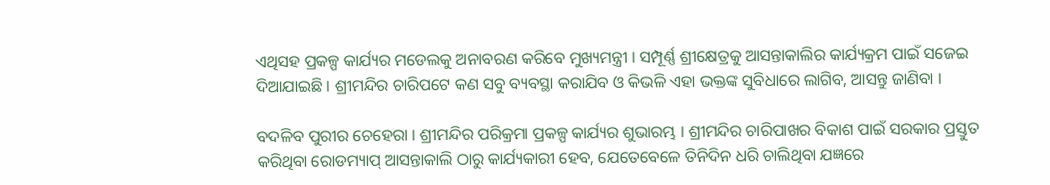ଏଥିସହ ପ୍ରକଳ୍ପ କାର୍ଯ୍ୟର ମଡେଲକୁ ଅନାବରଣ କରିବେ ମୁଖ୍ୟମନ୍ତ୍ରୀ । ସମ୍ପୂର୍ଣ୍ଣ ଶ୍ରୀକ୍ଷେତ୍ରକୁ ଆସନ୍ତାକାଲିର କାର୍ଯ୍ୟକ୍ରମ ପାଇଁ ସଜେଇ ଦିଆଯାଇଛି । ଶ୍ରୀମନ୍ଦିର ଚାରିପଟେ କଣ ସବୁ ବ୍ୟବସ୍ଥା କରାଯିବ ଓ କିଭଳି ଏହା ଭକ୍ତଙ୍କ ସୁବିଧାରେ ଲାଗିବ, ଆସନ୍ତୁ ଜାଣିବା ।

ବଦଳିବ ପୁରୀର ଚେହେରା । ଶ୍ରୀମନ୍ଦିର ପରିକ୍ରମା ପ୍ରକଳ୍ପ କାର୍ଯ୍ୟର ଶୁଭାରମ୍ଭ । ଶ୍ରୀମନ୍ଦିର ଚାରିପାଖର ବିକାଶ ପାଇଁ ସରକାର ପ୍ରସ୍ତୁତ କରିଥିବା ରୋଡମ୍ୟାପ୍ ଆସନ୍ତାକାଲି ଠାରୁ କାର୍ଯ୍ୟକାରୀ ହେବ, ଯେତେବେଳେ ତିନିଦିନ ଧରି ଚାଲିଥିବା ଯଜ୍ଞରେ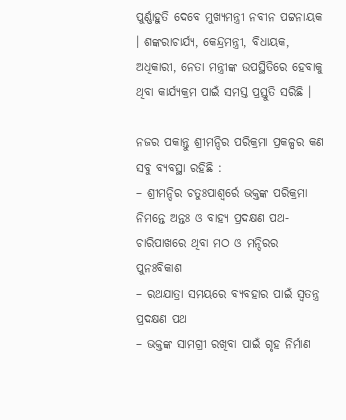ପୁର୍ଣ୍ଣାହୁତି ଦେବେ ମୁଖ୍ୟମନ୍ତ୍ରୀ ନବୀନ ପଟ୍ଟନାୟକ । ଶଙ୍କରାଚାର୍ଯ୍ୟ, କେନ୍ଦ୍ରମନ୍ତ୍ରୀ, ବିଧାୟକ, ଅଧିକାରୀ, ନେତା ମନ୍ତ୍ରୀଙ୍କ ଉପସ୍ଥିତିରେ ହେବାକୁ ଥିବା କାର୍ଯ୍ୟକ୍ରମ ପାଇଁ ସମସ୍ତ ପ୍ରସ୍ତୁତି ସରିଛି ।

ନଜର ପକାନ୍ତୁ ଶ୍ରୀମନ୍ଦିର ପରିକ୍ରମା ପ୍ରକଳ୍ପର କଣ ସବୁ ବ୍ୟବସ୍ଥା ରହିଛି :
– ଶ୍ରୀମନ୍ଦିର ଚତୁଃପାଶ୍ୱର୍ରେ ଭକ୍ତଙ୍କ ପରିକ୍ରମା ନିମନ୍ତେ ଅନ୍ତଃ ଓ ବାହ୍ୟ ପ୍ରଦକ୍ଷଣ ପଥ-ଚାରିପାଖରେ ଥିବା ମଠ ଓ ମନ୍ଦିରର ପୁନଃବିକାଶ
– ରଥଯାତ୍ରା ସମୟରେ ବ୍ୟବହାର ପାଇଁ ସ୍ୱତନ୍ତ୍ର ପ୍ରଦକ୍ଷଣ ପଥ
– ଭକ୍ତଙ୍କ ସାମଗ୍ରୀ ରଖିବା ପାଇଁ ଗୃହ ନିର୍ମାଣ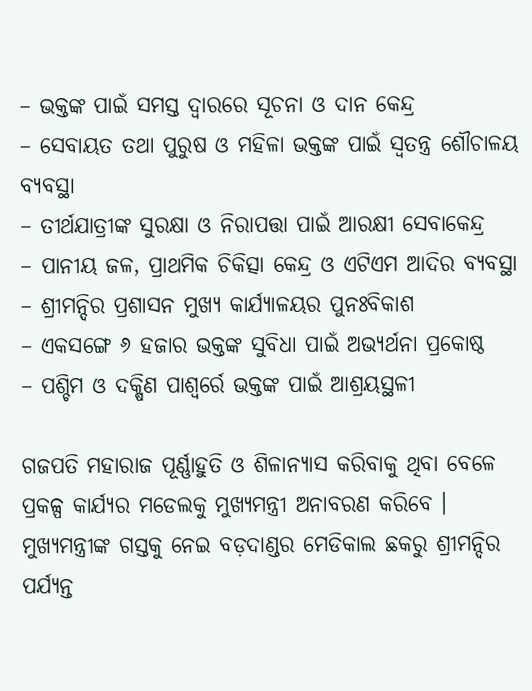– ଭକ୍ତଙ୍କ ପାଇଁ ସମସ୍ତ ଦ୍ୱାରରେ ସୂଚନା ଓ ଦାନ କେନ୍ଦ୍ର
– ସେବାୟତ ତଥା ପୁରୁଷ ଓ ମହିଳା ଭକ୍ତଙ୍କ ପାଇଁ ସ୍ୱତନ୍ତ୍ର ଶୌଚାଳୟ ବ୍ୟବସ୍ଥା
– ତୀର୍ଥଯାତ୍ରୀଙ୍କ ସୁରକ୍ଷା ଓ ନିରାପତ୍ତା ପାଇଁ ଆରକ୍ଷୀ ସେବାକେନ୍ଦ୍ର
– ପାନୀୟ ଜଳ, ପ୍ରାଥମିକ ଚିକିତ୍ସା କେନ୍ଦ୍ର ଓ ଏଟିଏମ ଆଦିର ବ୍ୟବସ୍ଥା
– ଶ୍ରୀମନ୍ଦିର ପ୍ରଶାସନ ମୁଖ୍ୟ କାର୍ଯ୍ୟାଳୟର ପୁନଃବିକାଶ
– ଏକସଙ୍ଗେ ୬ ହଜାର ଭକ୍ତଙ୍କ ସୁବିଧା ପାଇଁ ଅଭ୍ୟର୍ଥନା ପ୍ରକୋଷ୍ଠ
– ପଶ୍ଚିମ ଓ ଦକ୍ଷିଣ ପାଶ୍ୱର୍ରେ ଭକ୍ତଙ୍କ ପାଇଁ ଆଶ୍ରୟସ୍ଥଳୀ

ଗଜପତି ମହାରାଜ ପୂର୍ଣ୍ଣାହୁତି ଓ ଶିଳାନ୍ୟାସ କରିବାକୁ ଥିବା ବେଳେ ପ୍ରକଳ୍ପ କାର୍ଯ୍ୟର ମଡେଲକୁ ମୁଖ୍ୟମନ୍ତ୍ରୀ ଅନାବରଣ କରିବେ । ମୁଖ୍ୟମନ୍ତ୍ରୀଙ୍କ ଗସ୍ତକୁ ନେଇ ବଡ଼ଦାଣ୍ଡର ମେଡିକାଲ ଛକରୁ ଶ୍ରୀମନ୍ଦିର ପର୍ଯ୍ୟନ୍ତ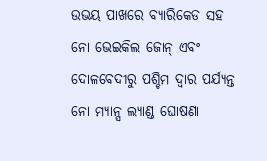ଉଭୟ ପାଖରେ ବ୍ୟାରିକେଡ ସହ ନୋ ଭେଇକିଲ ଜୋନ୍ ଏବଂ ଦୋଳବେଦୀରୁ ପଶ୍ଚିମ ଦ୍ୱାର ପର୍ଯ୍ୟନ୍ତ ନୋ ମ୍ୟାନ୍ସ ଲ୍ୟାଣ୍ଡ ଘୋଷଣା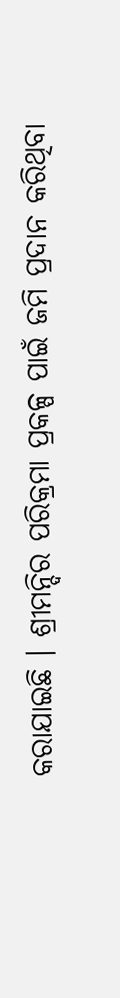କରାଯାଇଛି । ଶ୍ରୀମନ୍ଦିର ପରିକ୍ରମା ପ୍ରକଳ୍ପ ପାଇଁ ଜମି ପ୍ରଦାନ କରିଥିବା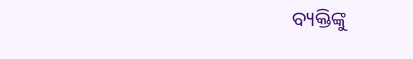ବ୍ୟକ୍ତିଙ୍କୁ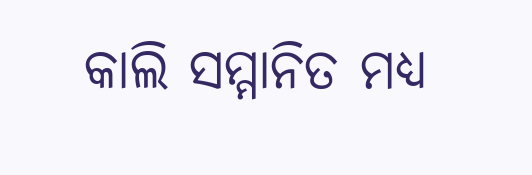କାଲି ସମ୍ମାନିତ ମଧ୍ୟ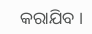କରାଯିବ ।